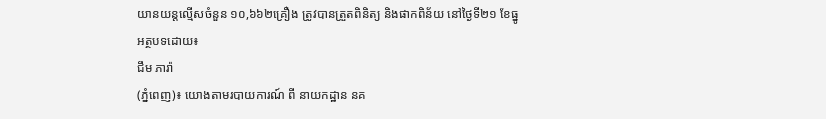យានយន្តល្មើសចំនួន ១០,៦៦២គ្រឿង ត្រូវបានត្រួតពិនិត្យ និងផាកពិន័យ នៅថ្ងៃទី២១ ខែធ្នូ
អត្ថបទដោយ៖
ជឹម ភារ៉ា
(ភ្នំពេញ)៖ យោងតាមរបាយការណ៍ ពី នាយកដ្ឋាន នគ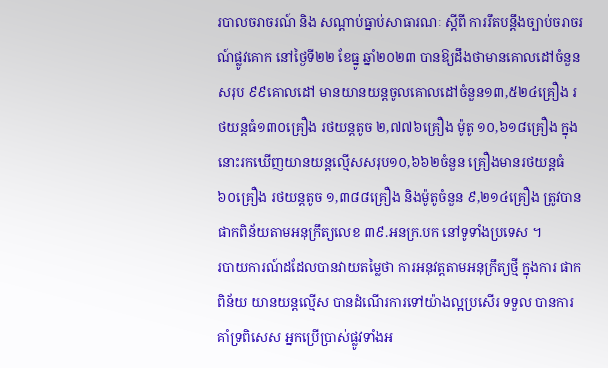របាលចរាចរណ៍ និង សណ្តាប់ធ្នាប់សាធារណៈ ស្តីពី ការរឹតបន្ដឹងច្បាប់ចរាចរណ៍ផ្លូវគោក នៅថ្ងៃទី២២ ខែធ្នូ ឆ្នាំ២០២៣ បានឱ្យដឹងថាមានគោលដៅចំនួនសរុប ៩៩គោលដៅ មានយានយន្តចូលគោលដៅចំនួន១៣,៥២៤គ្រឿង រថយន្តធំ១៣០គ្រឿង រថយន្តតូច ២,៧៧៦គ្រឿង ម៉ូតូ ១០,៦១៨គ្រឿង ក្នុងនោះរកឃើញយានយន្តល្មើសសរុប១០,៦៦២ចំនួន គ្រឿងមានរថយន្តធំ ៦០គ្រឿង រថយន្តតូច ១,៣៨៨គ្រឿង និងម៉ូតូចំនួន ៩,២១៤គ្រឿង ត្រូវបានផាកពិន័យតាមអនុក្រឹត្យលេខ ៣៩.អនក្រ.បក នៅទូទាំងប្រទេស ។
របាយការណ៍ដដែលបានវាយតម្លៃថា ការអនុវត្តតាមអនុក្រឹត្យថ្មី ក្នុងការ ផាកពិន័យ យានយន្តល្មើស បានដំណើរការទៅយ៉ាងល្អប្រសើរ ទទួល បានការគាំទ្រពិសេស អ្នកប្រើប្រាស់ផ្លូវទាំងអ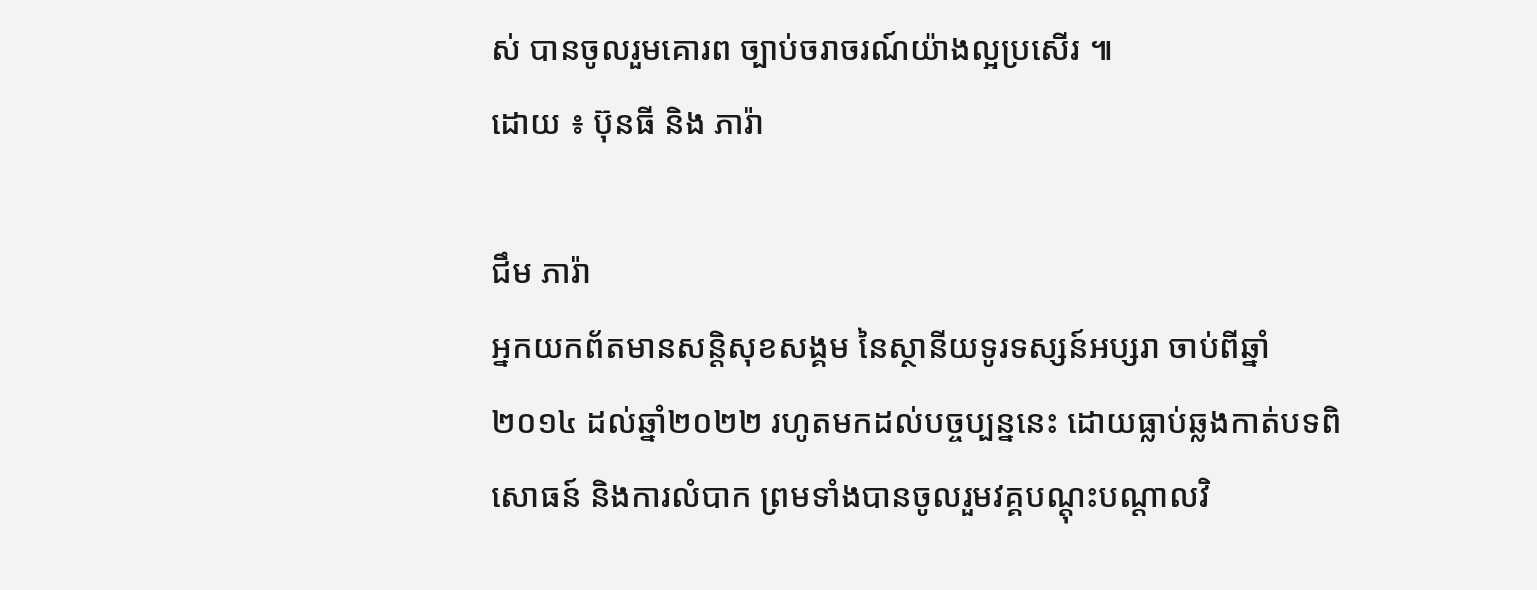ស់ បានចូលរួមគោរព ច្បាប់ចរាចរណ៍យ៉ាងល្អប្រសើរ ៕
ដោយ ៖ ប៊ុនធី និង ភារ៉ា

ជឹម ភារ៉ា
អ្នកយកព័តមានសន្តិសុខសង្គម នៃស្ថានីយទូរទស្សន៍អប្សរា ចាប់ពីឆ្នាំ២០១៤ ដល់ឆ្នាំ២០២២ រហូតមកដល់បច្ចប្បន្ននេះ ដោយធ្លាប់ឆ្លងកាត់បទពិសោធន៍ និងការលំបាក ព្រមទាំងបានចូលរួមវគ្គបណ្ដុះបណ្ដាលវិ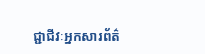ជ្ជាជីវៈអ្នកសារព័ត៌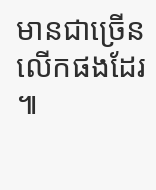មានជាច្រើនលើកផងដែរ ៕